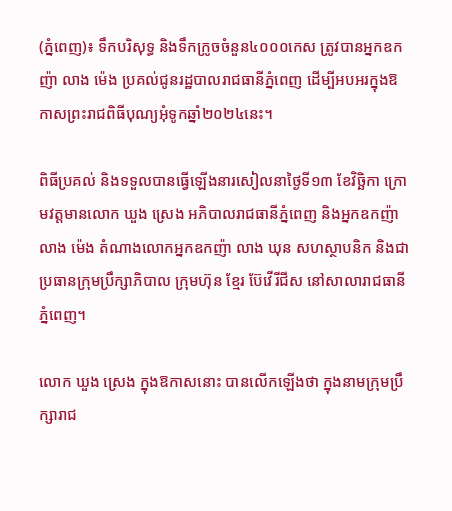(ភ្នំពេញ)៖ ទឹកបរិសុទ្ធ និងទឹកក្រូចចំនួន៤០០០កេស ត្រូវបានអ្នកឧកញ៉ា លាង ម៉េង ប្រគល់ជូនរដ្ឋបាលរាជធានីភ្នំពេញ ដើម្បីអបអរក្នុងឱកាសព្រះរាជពិធីបុណ្យអុំទូកឆ្នាំ២០២៤នេះ។

ពិធីប្រគល់ និងទទួលបានធ្វើឡើងនារសៀលនាថ្ងៃទី១៣ ខែវិច្ឆិកា ក្រោមវត្តមានលោក ឃួង ស្រេង អភិបាលរាជធានីភ្នំពេញ និងអ្នកឧកញ៉ា លាង ម៉េង តំណាងលោកអ្នកឧកញ៉ា លាង ឃុន សហស្ថាបនិក និងជាប្រធានក្រុមប្រឹក្សាភិបាល ក្រុមហ៊ុន ខ្មែរ ប៊ែវើរីជីស នៅសាលារាជធានីភ្នំពេញ។

លោក ឃួង ស្រេង ក្នុងឱកាសនោះ បានលើកឡើងថា ក្នុងនាមក្រុមប្រឹក្សារាជ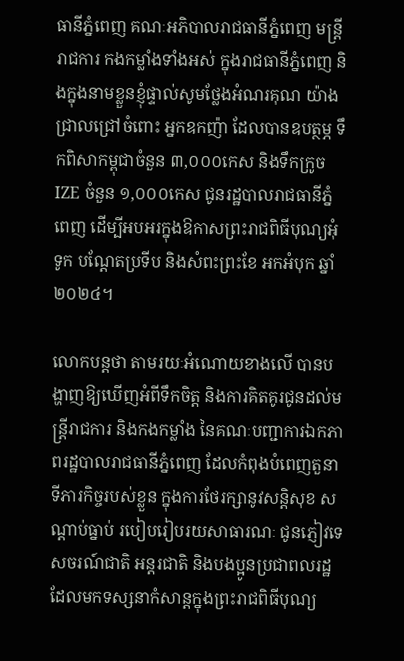ធានីភ្នំពេញ គណៈអភិបាលរាជធានីភ្នំពេញ មន្ត្រីរាជការ កងកម្លាំងទាំងអស់ ក្នុងរាជធានីភ្នំពេញ និងក្នុងនាមខ្លួនខ្ញុំផ្ទាល់សូមថ្លែងអំណរគុណ យ៉ាងជ្រាលជ្រៅចំពោះ អ្នកឧកញ៉ា ដែលបានឧបត្ថម្ភ ទឹកពិសាកម្ពុជាចំនួន ៣,០០០កេស និងទឹកក្រូច IZE ចំនួន ១,០០០កេស ជូនរដ្ឋបាលរាជធានីភ្នំពេញ ដើម្បីអបអរក្នុងឱកាសព្រះរាជពិធីបុណ្យអុំទូក បណ្តែតប្រទីប និងសំពះព្រះខែ អកអំបុក ឆ្នាំ២០២៤។

លោកបន្តថា តាមរយៈអំណោយខាងលើ បានបង្ហាញឱ្យឃើញអំពីទឹកចិត្ត និងការគិតគូរជូនដល់មន្ត្រីរាជការ និងកងកម្លាំង នៃគណៈបញ្ជាការឯកភាពរដ្ឋបាលរាជធានីភ្នំពេញ ដែលកំពុងបំពេញតួនាទីភារកិច្ចរបស់ខ្លួន ក្នុងការថែរក្សានូវសន្តិសុខ សណ្តាប់ធ្នាប់ របៀបរៀបរយសាធារណៈ ជូនភ្ញៀវទេសចរណ៍ជាតិ អន្តរជាតិ និងបងប្អូនប្រជាពលរដ្ឋដែលមកទស្សនាកំសាន្តក្នុងព្រះរាជពិធីបុណ្យ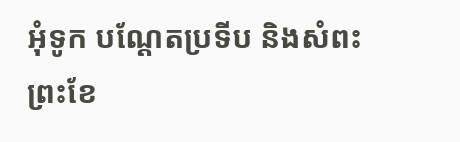អុំទូក បណ្តែតប្រទីប និងសំពះព្រះខែ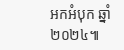អកអំបុក ឆ្នាំ២០២៤៕